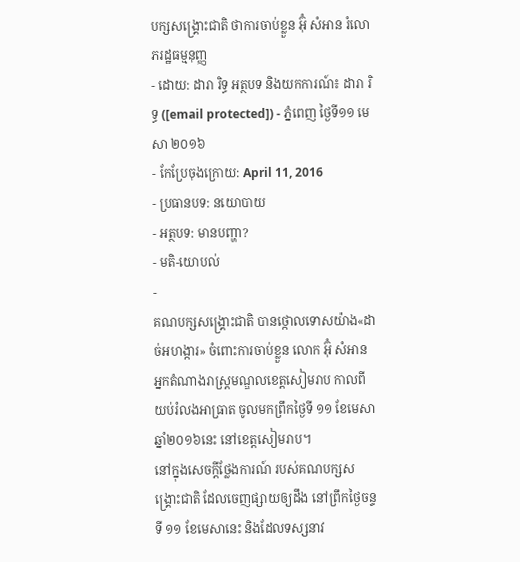បក្សសង្គ្រោះជាតិ ថាការចាប់ខ្លួន អ៊ុំ សំអាន រំលោភរដ្ឋធម្មនុញ្ញ
- ដោយ: ដារា រិទ្ធ អត្ថបទ និងយកការណ៍៖ ដារា រិទ្ធ ([email protected]) - ភ្នំពេញ ថ្ងៃទី១១ មេសា ២០១៦
- កែប្រែចុងក្រោយ: April 11, 2016
- ប្រធានបទ: នយោបាយ
- អត្ថបទ: មានបញ្ហា?
- មតិ-យោបល់
-
គណបក្សសង្គ្រោះជាតិ បានថ្កោលទោសយ៉ាង«ដាច់អហង្ការ» ចំពោះការចាប់ខ្លួន លោក អ៊ុំ សំអាន អ្នកតំណាងរាស្ត្រមណ្ឌលខេត្តសៀមរាប កាលពីយប់រំលងអាធ្រាត ចូលមកព្រឹកថ្ងៃទី ១១ ខែមេសា ឆ្នាំ២០១៦នេះ នៅខេត្តសៀមរាប។
នៅក្នុងសេចក្ដីថ្លែងការណ៍ របស់គណបក្សសង្គ្រោះជាតិ ដែលចេញផ្សាយឲ្យដឹង នៅព្រឹកថ្ងៃចន្ទទី ១១ ខែមេសានេះ និងដែលទស្សនាវ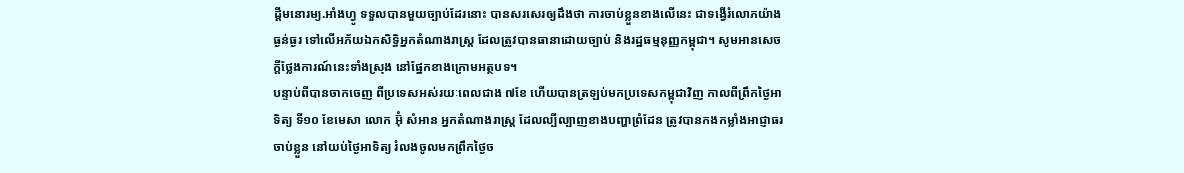ដ្ដីមនោរម្យ.អាំងហ្វូ ទទួលបានមួយច្បាប់ដែរនោះ បានសរសេរឲ្យដឹងថា ការចាប់ខ្លួនខាងលើនេះ ជាទង្វើរំលោភយ៉ាងធ្ងន់ធ្ងរ ទៅលើអភ័យឯកសិទ្ធិអ្នកតំណាងរាស្ត្រ ដែលត្រូវបានធានាដោយច្បាប់ និងរដ្ឋធម្មនុញ្ញកម្ពុជា។ សូមអានសេចក្ដីថ្លែងការណ៍នេះទាំងស្រុង នៅផ្នែកខាងក្រោមអត្ថបទ។
បន្ទាប់ពីបានចាកចេញ ពីប្រទេសអស់រយៈពេលជាង ៧ខែ ហើយបានត្រឡប់មកប្រទេសកម្ពុជាវិញ កាលពីព្រឹកថ្ងៃអាទិត្យ ទី១០ ខែមេសា លោក អ៊ុំ សំអាន អ្នកតំណាងរាស្ត្រ ដែលល្បីល្បាញខាងបញ្ហាព្រំដែន ត្រូវបានកងកម្លាំងអាជ្ញាធរចាប់ខ្លួន នៅយប់ថ្ងៃអាទិត្យ រំលងចូលមកព្រឹកថ្ងៃច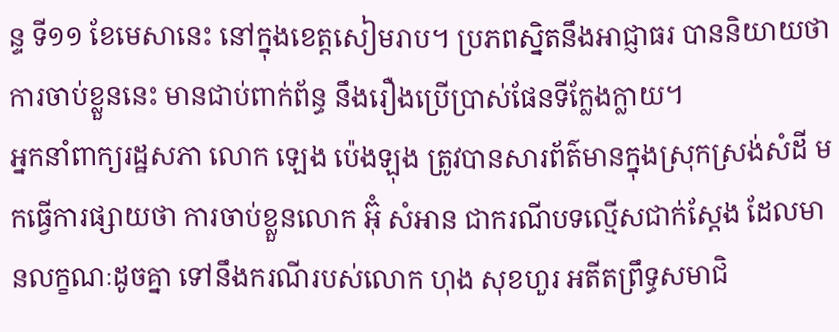ន្ទ ទី១១ ខែមេសានេះ នៅក្នុងខេត្តសៀមរាប។ ប្រភពស្និតនឹងអាជ្ញាធរ បាននិយាយថា ការចាប់ខ្លួននេះ មានជាប់ពាក់ព័ន្ធ នឹងរឿងប្រើប្រាស់ផែនទីក្លែងក្លាយ។
អ្នកនាំពាក្យរដ្ឋសភា លោក ឡេង ប៉េងឡុង ត្រូវបានសារព័ត៌មានក្នុងស្រុកស្រង់សំដី មកធ្វើការផ្សាយថា ការចាប់ខ្លួនលោក អ៊ុំ សំអាន ជាករណីបទល្មើសជាក់ស្ដែង ដែលមានលក្ខណៈដូចគ្នា ទៅនឹងករណីរបស់លោក ហុង សុខហួរ អតីតព្រឹទ្ធសមាជិ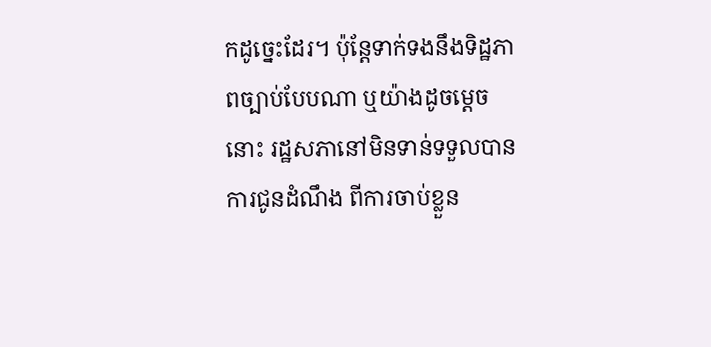កដូច្នេះដែរ។ ប៉ុន្តែទាក់ទងនឹងទិដ្ឋភាពច្បាប់បែបណា ឬយ៉ាងដូចម្ដេចនោះ រដ្ឋសភានៅមិនទាន់ទទួលបាន ការជូនដំណឹង ពីការចាប់ខ្លួន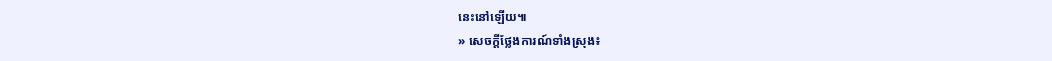នេះនៅឡើយ៕
» សេចក្ដីថ្លែងការណ៍ទាំងស្រុង៖